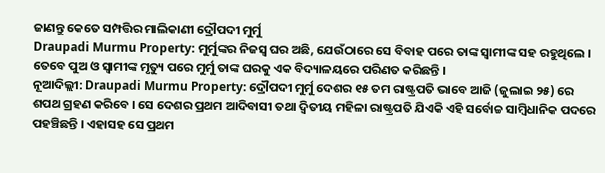ଜାଣନ୍ତୁ କେତେ ସମ୍ପତ୍ତିର ମାଲିକାଣୀ ଦ୍ରୌପଦୀ ମୁର୍ମୁ
Draupadi Murmu Property: ମୁର୍ମୁଙ୍କର ନିଜସ୍ୱ ଘର ଅଛି, ଯେଉଁଠାରେ ସେ ବିବାହ ପରେ ତାଙ୍କ ସ୍ୱାମୀଙ୍କ ସହ ରହୁଥିଲେ । ତେବେ ପୁଅ ଓ ସ୍ୱାମୀଙ୍କ ମୃତ୍ୟୁ ପରେ ମୁର୍ମୁ ତାଙ୍କ ଘରକୁ ଏକ ବିଦ୍ୟାଳୟରେ ପରିଣତ କରିଛନ୍ତି ।
ନୂଆଦିଲ୍ଲୀ: Draupadi Murmu Property: ଦ୍ରୌପଦୀ ମୁର୍ମୁ ଦେଶର ୧୫ ତମ ରାଷ୍ଟ୍ରପତି ଭାବେ ଆଜି (ଜୁଲାଇ ୨୫) ରେ ଶପଥ ଗ୍ରହଣ କରିବେ । ସେ ଦେଶର ପ୍ରଥମ ଆଦିବାସୀ ତଥା ଦ୍ୱିତୀୟ ମହିଳା ରାଷ୍ଟ୍ରପତି ଯିଏକି ଏହି ସର୍ବୋଚ୍ଚ ସାମ୍ବିଧାନିକ ପଦରେ ପହଞ୍ଚିଛନ୍ତି । ଏହାସହ ସେ ପ୍ରଥମ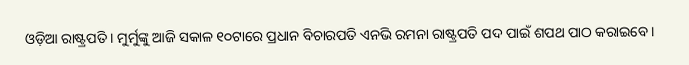ଓଡ଼ିଆ ରାଷ୍ଟ୍ରପତି । ମୁର୍ମୁଙ୍କୁ ଆଜି ସକାଳ ୧୦ଟାରେ ପ୍ରଧାନ ବିଚାରପତି ଏନଭି ରମନା ରାଷ୍ଟ୍ରପତି ପଦ ପାଇଁ ଶପଥ ପାଠ କରାଇବେ ।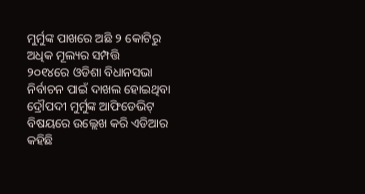ମୁର୍ମୁଙ୍କ ପାଖରେ ଅଛି ୨ କୋଟିରୁ ଅଧିକ ମୂଲ୍ୟର ସମ୍ପତ୍ତି
୨୦୧୪ରେ ଓଡିଶା ବିଧାନସଭା ନିର୍ବାଚନ ପାଇଁ ଦାଖଲ ହୋଇଥିବା ଦ୍ରୌପଦୀ ମୁର୍ମୁଙ୍କ ଆଫିଡେଭିଟ୍ ବିଷୟରେ ଉଲ୍ଲେଖ କରି ଏଡିଆର କହିଛି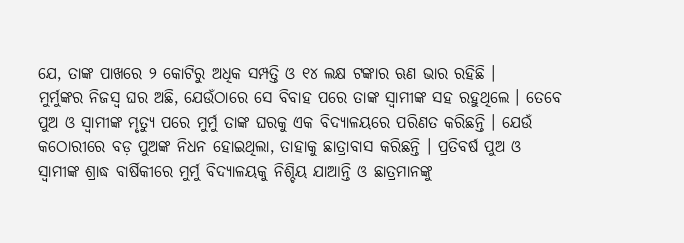ଯେ, ତାଙ୍କ ପାଖରେ ୨ କୋଟିରୁ ଅଧିକ ସମ୍ପତ୍ତି ଓ ୧୪ ଲକ୍ଷ ଟଙ୍କାର ଋଣ ଭାର ରହିଛି ।
ମୁର୍ମୁଙ୍କର ନିଜସ୍ୱ ଘର ଅଛି, ଯେଉଁଠାରେ ସେ ବିବାହ ପରେ ତାଙ୍କ ସ୍ୱାମୀଙ୍କ ସହ ରହୁଥିଲେ । ତେବେ ପୁଅ ଓ ସ୍ୱାମୀଙ୍କ ମୃତ୍ୟୁ ପରେ ମୁର୍ମୁ ତାଙ୍କ ଘରକୁ ଏକ ବିଦ୍ୟାଳୟରେ ପରିଣତ କରିଛନ୍ତି । ଯେଉଁ କଠୋରୀରେ ବଡ଼ ପୁଅଙ୍କ ନିଧନ ହୋଇଥିଲା, ତାହାକୁ ଛାତ୍ରାବାସ କରିଛନ୍ତି । ପ୍ରତିବର୍ଷ ପୁଅ ଓ ସ୍ୱାମୀଙ୍କ ଶ୍ରାଦ୍ଧ ବାର୍ଷିକୀରେ ମୁର୍ମୁ ବିଦ୍ୟାଳୟକୁ ନିଶ୍ଚିୟ ଯାଆନ୍ତି ଓ ଛାତ୍ରମାନଙ୍କୁ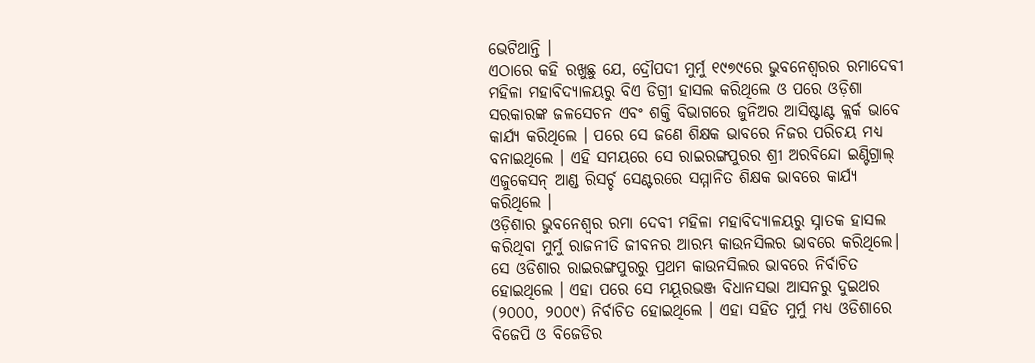ଭେଟିଥାନ୍ତି ।
ଏଠାରେ କହି ରଖୁଛୁ ଯେ, ଦ୍ରୌପଦୀ ମୁର୍ମୁ ୧୯୭୯ରେ ଭୁବନେଶ୍ୱରର ରମାଦେବୀ ମହିଳା ମହାବିଦ୍ୟାଳୟରୁ ବିଏ ଡିଗ୍ରୀ ହାସଲ କରିଥିଲେ ଓ ପରେ ଓଡ଼ିଶା ସରକାରଙ୍କ ଜଳସେଚନ ଏବଂ ଶକ୍ତି ବିଭାଗରେ ଜୁନିଅର ଆସିଷ୍ଟାଣ୍ଟ କ୍ଲର୍କ ଭାବେ କାର୍ଯ୍ୟ କରିଥିଲେ । ପରେ ସେ ଜଣେ ଶିକ୍ଷକ ଭାବରେ ନିଜର ପରିଚୟ ମଧ୍ୟ ବନାଇଥିଲେ । ଏହି ସମୟରେ ସେ ରାଇରଙ୍ଗପୁରର ଶ୍ରୀ ଅରବିନ୍ଦୋ ଇଣ୍ଟିଗ୍ରାଲ୍ ଏଜୁକେସନ୍ ଆଣ୍ଡ ରିସର୍ଚ୍ଚ ସେଣ୍ଟରରେ ସମ୍ମାନିତ ଶିକ୍ଷକ ଭାବରେ କାର୍ଯ୍ୟ କରିଥିଲେ ।
ଓଡ଼ିଶାର ଭୁବନେଶ୍ୱର ରମା ଦେବୀ ମହିଳା ମହାବିଦ୍ୟାଳୟରୁ ସ୍ନାତକ ହାସଲ କରିଥିବା ମୁର୍ମୁ ରାଜନୀତି ଜୀବନର ଆରମ୍ଭ କାଉନସିଲର ଭାବରେ କରିଥିଲେ। ସେ ଓଡିଶାର ରାଇରଙ୍ଗପୁରରୁ ପ୍ରଥମ କାଉନସିଲର ଭାବରେ ନିର୍ବାଚିତ ହୋଇଥିଲେ । ଏହା ପରେ ସେ ମୟୂରଭଞ୍ଜ ବିଧାନସଭା ଆସନରୁ ଦୁଇଥର (୨୦୦୦, ୨୦୦୯) ନିର୍ବାଚିତ ହୋଇଥିଲେ । ଏହା ସହିତ ମୁର୍ମୁ ମଧ୍ୟ ଓଡିଶାରେ ବିଜେପି ଓ ବିଜେଡିର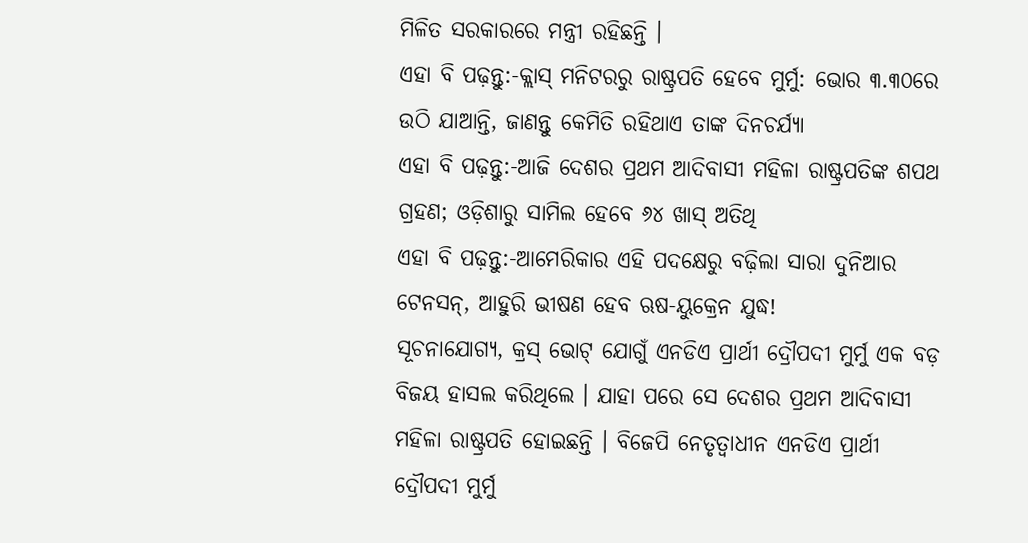ମିଳିତ ସରକାରରେ ମନ୍ତ୍ରୀ ରହିଛନ୍ତି ।
ଏହା ବି ପଢ଼ନ୍ତୁ:-କ୍ଲାସ୍ ମନିଟରରୁ ରାଷ୍ଟ୍ରପତି ହେବେ ମୁର୍ମୁ: ଭୋର ୩.୩୦ରେ ଉଠି ଯାଆନ୍ତି, ଜାଣନ୍ତୁ କେମିତି ରହିଥାଏ ତାଙ୍କ ଦିନଚର୍ଯ୍ୟା
ଏହା ବି ପଢ଼ନ୍ତୁ:-ଆଜି ଦେଶର ପ୍ରଥମ ଆଦିବାସୀ ମହିଳା ରାଷ୍ଟ୍ରପତିଙ୍କ ଶପଥ ଗ୍ରହଣ; ଓଡ଼ିଶାରୁ ସାମିଲ ହେବେ ୬୪ ଖାସ୍ ଅତିଥି
ଏହା ବି ପଢ଼ନ୍ତୁ:-ଆମେରିକାର ଏହି ପଦକ୍ଷେରୁ ବଢ଼ିଲା ସାରା ଦୁନିଆର ଟେନସନ୍, ଆହୁରି ଭୀଷଣ ହେବ ଋଷ-ୟୁକ୍ରେନ ଯୁଦ୍ଧ!
ସୂଚନାଯୋଗ୍ୟ, କ୍ରସ୍ ଭୋଟ୍ ଯୋଗୁଁ ଏନଡିଏ ପ୍ରାର୍ଥୀ ଦ୍ରୌପଦୀ ମୁର୍ମୁ ଏକ ବଡ଼ ବିଜୟ ହାସଲ କରିଥିଲେ । ଯାହା ପରେ ସେ ଦେଶର ପ୍ରଥମ ଆଦିବାସୀ ମହିଳା ରାଷ୍ଟ୍ରପତି ହୋଇଛନ୍ତି । ବିଜେପି ନେତୃତ୍ୱାଧୀନ ଏନଡିଏ ପ୍ରାର୍ଥୀ ଦ୍ରୌପଦୀ ମୁର୍ମୁ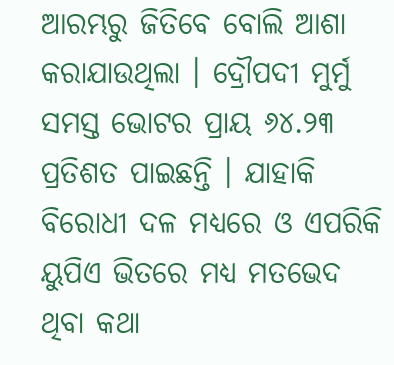ଆରମ୍ଭରୁ ଜିତିବେ ବୋଲି ଆଶା କରାଯାଉଥିଲା । ଦ୍ରୌପଦୀ ମୁର୍ମୁ ସମସ୍ତ ଭୋଟର ପ୍ରାୟ ୬୪.୨୩ ପ୍ରତିଶତ ପାଇଛନ୍ତି । ଯାହାକି ବିରୋଧୀ ଦଳ ମଧ୍ୟରେ ଓ ଏପରିକି ୟୁପିଏ ଭିତରେ ମଧ୍ୟ ମତଭେଦ ଥିବା କଥା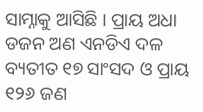ସାମ୍ନାକୁ ଆସିଛି । ପ୍ରାୟ ଅଧା ଡଜନ ଅଣ ଏନଡିଏ ଦଳ ବ୍ୟତୀତ ୧୭ ସାଂସଦ ଓ ପ୍ରାୟ ୧୨୬ ଜଣ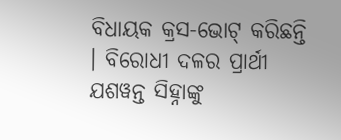ବିଧାୟକ କ୍ରସ-ଭୋଟ୍ କରିଛନ୍ତି । ବିରୋଧୀ ଦଳର ପ୍ରାର୍ଥୀ ଯଶୱନ୍ତ ସିହ୍ନାଙ୍କୁ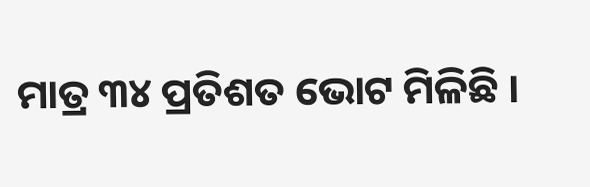ମାତ୍ର ୩୪ ପ୍ରତିଶତ ଭୋଟ ମିଳିଛି ।